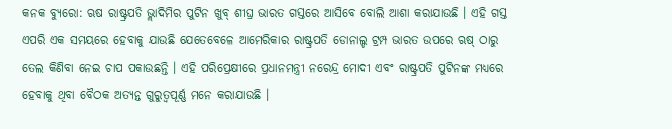କନକ ବ୍ୟୁରୋ: ଋଷ ରାଷ୍ଟ୍ରପତି ଭ୍ଲାଦିମିର ପୁଟିନ ଖୁବ୍ ଶୀଘ୍ର ଭାରତ ଗସ୍ତରେ ଆସିବେ ବୋଲି ଆଶା କରାଯାଉଛି । ଏହି ଗସ୍ତ ଏପରି ଏକ ସମୟରେ ହେବାକୁ ଯାଉଛି ଯେତେବେଳେ ଆମେରିକାର ରାଷ୍ଟ୍ରପତି ଡୋନାଲ୍ଡ ଟ୍ରମ୍ପ ଭାରତ ଉପରେ ଋଷ୍ ଠାରୁ ତେଲ କିଣିବା ନେଇ ଚାପ ପକାଉଛନ୍ତି । ଏହି ପରିପ୍ରେକ୍ଷୀରେ ପ୍ରଧାନମନ୍ତ୍ରୀ ନରେନ୍ଦ୍ର ମୋଦୀ ଏବଂ ରାଷ୍ଟ୍ରପତି ପୁଟିନଙ୍କ ମଧ୍ୟରେ ହେବାକୁ ଥିବା ବୈଠକ ଅତ୍ୟନ୍ତ ଗୁରୁତ୍ୱପୂର୍ଣ୍ଣ ମନେ କରାଯାଉଛି ।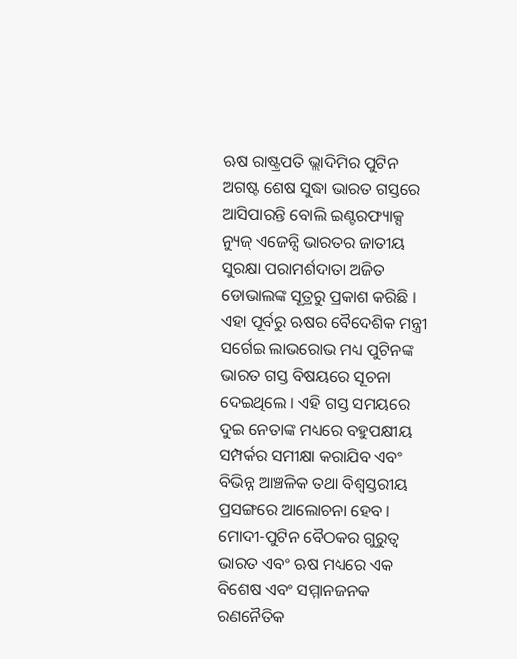ଋଷ ରାଷ୍ଟ୍ରପତି ଭ୍ଲାଦିମିର ପୁଟିନ ଅଗଷ୍ଟ ଶେଷ ସୁଦ୍ଧା ଭାରତ ଗସ୍ତରେ ଆସିପାରନ୍ତି ବୋଲି ଇଣ୍ଟରଫ୍ୟାକ୍ସ ନ୍ୟୁଜ୍ ଏଜେନ୍ସି ଭାରତର ଜାତୀୟ ସୁରକ୍ଷା ପରାମର୍ଶଦାତା ଅଜିତ ଡୋଭାଲଙ୍କ ସୂତ୍ରରୁ ପ୍ରକାଶ କରିଛି । ଏହା ପୂର୍ବରୁ ଋଷର ବୈଦେଶିକ ମନ୍ତ୍ରୀ ସର୍ଗେଇ ଲାଭରୋଭ ମଧ୍ୟ ପୁଟିନଙ୍କ ଭାରତ ଗସ୍ତ ବିଷୟରେ ସୂଚନା ଦେଇଥିଲେ । ଏହି ଗସ୍ତ ସମୟରେ ଦୁଇ ନେତାଙ୍କ ମଧ୍ୟରେ ବହୁପକ୍ଷୀୟ ସମ୍ପର୍କର ସମୀକ୍ଷା କରାଯିବ ଏବଂ ବିଭିନ୍ନ ଆଞ୍ଚଳିକ ତଥା ବିଶ୍ୱସ୍ତରୀୟ ପ୍ରସଙ୍ଗରେ ଆଲୋଚନା ହେବ ।
ମୋଦୀ-ପୁଟିନ ବୈଠକର ଗୁରୁତ୍ୱ
ଭାରତ ଏବଂ ଋଷ ମଧ୍ୟରେ ଏକ ବିଶେଷ ଏବଂ ସମ୍ମାନଜନକ ରଣନୈତିକ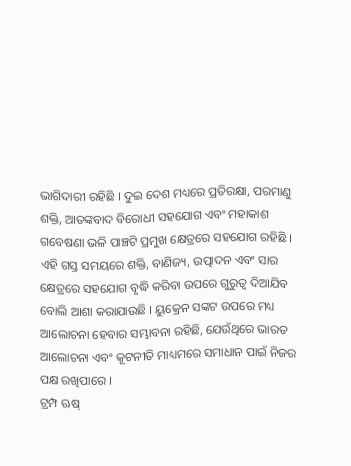ଭାଗିଦାରୀ ରହିଛି । ଦୁଇ ଦେଶ ମଧ୍ୟରେ ପ୍ରତିରକ୍ଷା, ପରମାଣୁ ଶକ୍ତି, ଆତଙ୍କବାଦ ବିରୋଧୀ ସହଯୋଗ ଏବଂ ମହାକାଶ ଗବେଷଣା ଭଳି ପାଞ୍ଚଟି ପ୍ରମୁଖ କ୍ଷେତ୍ରରେ ସହଯୋଗ ରହିଛି । ଏହି ଗସ୍ତ ସମୟରେ ଶକ୍ତି, ବାଣିଜ୍ୟ, ଉତ୍ପାଦନ ଏବଂ ସାର କ୍ଷେତ୍ରରେ ସହଯୋଗ ବୃଦ୍ଧି କରିବା ଉପରେ ଗୁରୁତ୍ୱ ଦିଆଯିବ ବୋଲି ଆଶା କରାଯାଉଛି । ୟୁକ୍ରେନ ସଙ୍କଟ ଉପରେ ମଧ୍ୟ ଆଲୋଚନା ହେବାର ସମ୍ଭାବନା ରହିଛି, ଯେଉଁଥିରେ ଭାରତ ଆଲୋଚନା ଏବଂ କୂଟନୀତି ମାଧ୍ୟମରେ ସମାଧାନ ପାଇଁ ନିଜର ପକ୍ଷ ରଖିପାରେ ।
ଟ୍ରମ୍ପ ଋଷ୍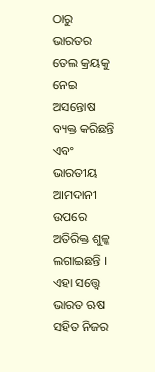ଠାରୁ ଭାରତର ତେଲ କ୍ରୟକୁ ନେଇ ଅସନ୍ତୋଷ ବ୍ୟକ୍ତ କରିଛନ୍ତି ଏବଂ ଭାରତୀୟ ଆମଦାନୀ ଉପରେ ଅତିରିକ୍ତ ଶୁଳ୍କ ଲଗାଇଛନ୍ତି । ଏହା ସତ୍ତ୍ୱେ ଭାରତ ଋଷ ସହିତ ନିଜର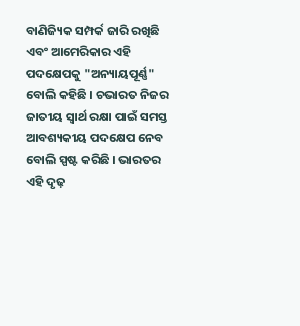ବାଣିଜ୍ୟିକ ସମ୍ପର୍କ ଜାରି ରଖିଛି ଏବଂ ଆମେରିକାର ଏହି ପଦକ୍ଷେପକୁ "ଅନ୍ୟାୟପୂର୍ଣ୍ଣ" ବୋଲି କହିଛି । ଚଭାରତ ନିଜର ଜାତୀୟ ସ୍ୱାର୍ଥ ରକ୍ଷା ପାଇଁ ସମସ୍ତ ଆବଶ୍ୟକୀୟ ପଦକ୍ଷେପ ନେବ ବୋଲି ସ୍ପଷ୍ଟ କରିଛି । ଭାରତର ଏହି ଦୃଢ଼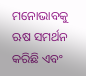ମନୋଭାବକୁ ଋଷ ସମର୍ଥନ କରିଛି ଏବଂ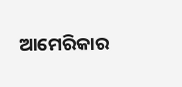ଆମେରିକାର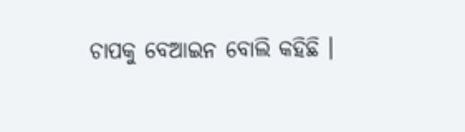ଚାପକୁ ବେଆଇନ ବୋଲି କହିଛି ।